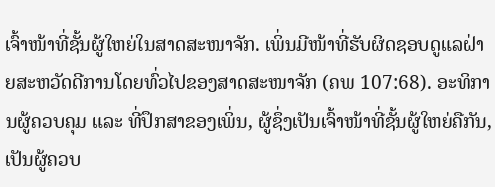ເຈົ້າໜ້າທີ່ຊັ້ນຜູ້ໃຫຍ່ໃນສາດສະໜາຈັກ. ເພິ່ນມີໜ້າທີ່ຮັບຜິດຊອບດູແລຝ່າຍສະຫວັດດີການໂດຍທົ່ວໄປຂອງສາດສະໜາຈັກ (ຄພ 107:68). ອະທິການຜູ້ຄວບຄຸມ ແລະ ທີ່ປຶກສາຂອງເພິ່ນ, ຜູ້ຊຶ່ງເປັນເຈົ້າໜ້າທີ່ຊັ້ນຜູ້ໃຫຍ່ຄືກັນ, ເປັນຜູ້ຄວບ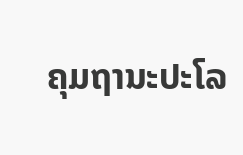ຄຸມຖານະປະໂລ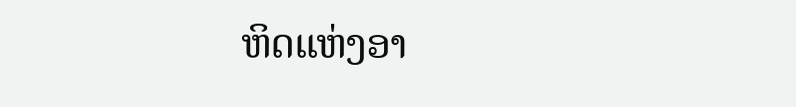ຫິດແຫ່ງອາ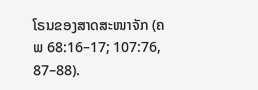ໂຣນຂອງສາດສະໜາຈັກ (ຄພ 68:16–17; 107:76, 87–88).